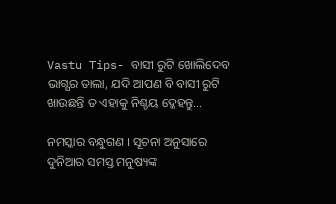Vastu Tips- ବାସୀ ରୁଟି ଖୋଲିଦେବ ଭାଗ୍ଯର ତାଲା, ଯଦି ଆପଣ ବି ବାସୀ ରୁଟି ଖାଉଛନ୍ତି ତ ଏହାକୁ ନିଶ୍ଚୟ ଦ୍କେହନ୍ତୁ…

ନମସ୍କାର ବନ୍ଧୁଗଣ । ସୂଚନା ଅନୁସାରେ ଦୁନିଆର ସମସ୍ତ ମନୁଷ୍ୟଙ୍କ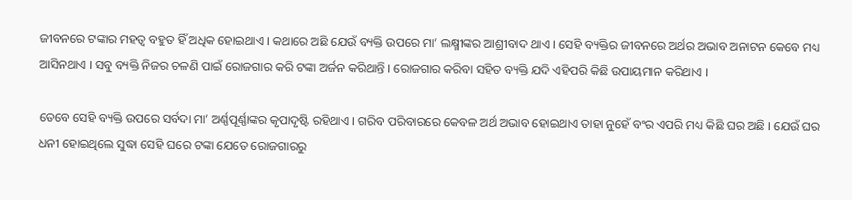ଜୀବନରେ ଟଙ୍କାର ମହତ୍ଵ ବହୁତ ହିଁ ଅଧିକ ହୋଇଥାଏ । କଥାରେ ଅଛି ଯେଉଁ ବ୍ୟକ୍ତି ଉପରେ ମା’ ଲକ୍ଷ୍ମୀଙ୍କର ଆଶ୍ରୀବାଦ ଥାଏ । ସେହି ବ୍ୟକ୍ତିର ଜୀବନରେ ଅର୍ଥର ଅଭାବ ଅନାଟନ କେବେ ମଧ୍ୟ ଆସିନଥାଏ । ସବୁ ବ୍ୟକ୍ତି ନିଜର ଚଳଣି ପାଇଁ ରୋଜଗାର କରି ଟଙ୍କା ଅର୍ଜନ କରିଥାନ୍ତି । ରୋଜଗାର କରିବା ସହିତ ବ୍ୟକ୍ତି ଯଦି ଏହିପରି କିଛି ଉପାୟମାନ କରିଥାଏ ।

ତେବେ ସେହି ବ୍ୟକ୍ତି ଉପରେ ସର୍ବଦା ମା’ ଅର୍ଣ୍ଣପୂର୍ଣ୍ଣାଙ୍କର କୃପାଦୃଷ୍ଟି ରହିଥାଏ । ଗରିବ ପରିବାରରେ କେବଳ ଅର୍ଥ ଅଭାବ ହୋଇଥାଏ ତାହା ନୁହେଁ ବଂର ଏପରି ମଧ୍ୟ କିଛି ଘର ଅଛି । ଯେଉଁ ଘର ଧନୀ ହୋଇଥିଲେ ସୁଦ୍ଧା ସେହି ଘରେ ଟଙ୍କା ଯେତେ ରୋଜଗାରରୁ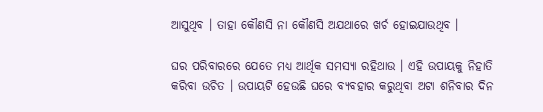ଆସୁଥିବ । ତାହା କୌଣସି ନା କୌଣସି ଅଯଥାରେ ଖର୍ଚ ହୋଇଯାଉଥିବ ।

ଘର ପରିବାରରେ ଯେତେ ମଧ୍ୟ ଆର୍ଥିକ ସମସ୍ଯା ରହିଥାଉ । ଏହି ଉପାୟକୁ ନିହାତି କରିବା ଉଚିତ । ଉପାୟଟି ହେଉଛି ଘରେ ବ୍ୟବହାର କରୁଥିବା ଅଟା ଶନିବାର ଦିନ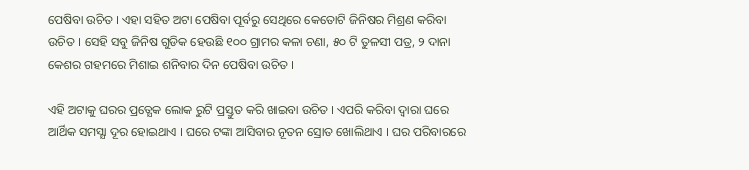ପେଷିବା ଉଚିତ । ଏହା ସହିତ ଅଟା ପେଷିବା ପୂର୍ବରୁ ସେଥିରେ କେତୋଟି ଜିନିଷର ମିଶ୍ରଣ କରିବା ଉଚିତ । ସେହି ସବୁ ଜିନିଷ ଗୁଡିକ ହେଉଛି ୧୦୦ ଗ୍ରାମର କଳା ଚଣା, ୫୦ ଟି ତୁଳସୀ ପତ୍ର, ୨ ଦାନା କେଶର ଗହମରେ ମିଶାଇ ଶନିବାର ଦିନ ପେଷିବା ଉଚିତ ।

ଏହି ଅଟାକୁ ଘରର ପ୍ରତ୍ଯେକ ଲୋକ ରୁଟି ପ୍ରସ୍ତୁତ କରି ଖାଇବା ଉଚିତ । ଏପରି କରିବା ଦ୍ଵାରା ଘରେ ଆର୍ଥିକ ସମସ୍ଯା ଦୂର ହୋଇଥାଏ । ଘରେ ଟଙ୍କା ଆସିବାର ନୂତନ ସ୍ରୋତ ଖୋଲିଥାଏ । ଘର ପରିବାରରେ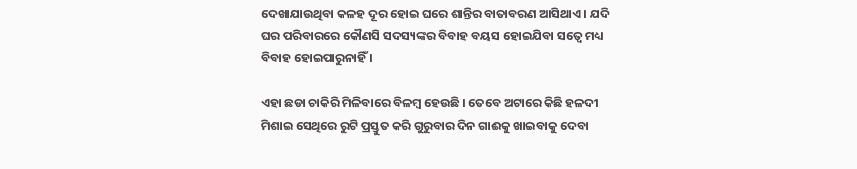ଦେଖାଯାଉଥିବା କଳହ ଦୂର ହୋଇ ଘରେ ଶାନ୍ତିର ବାତାବରଣ ଆସିଥାଏ । ଯଦି ଘର ପରିବାରରେ କୌଣସି ସଦସ୍ୟଙ୍କର ବିବାହ ବୟସ ହୋଇଯିବା ସତ୍ବେ ମଧ୍ୟ ବିବାହ ହୋଇପାରୁନାହିଁ ।

ଏହା ଛଡା ଚାକିରି ମିଳିବାରେ ବିଳମ୍ବ ହେଉଛି । ତେବେ ଅଟାରେ କିଛି ହଳଦୀ ମିଶାଇ ସେଥିରେ ରୁଟି ପ୍ରସ୍ତୁତ କରି ଗୁରୁବାର ଦିନ ଗାଈକୁ ଖାଇବାକୁ ଦେବା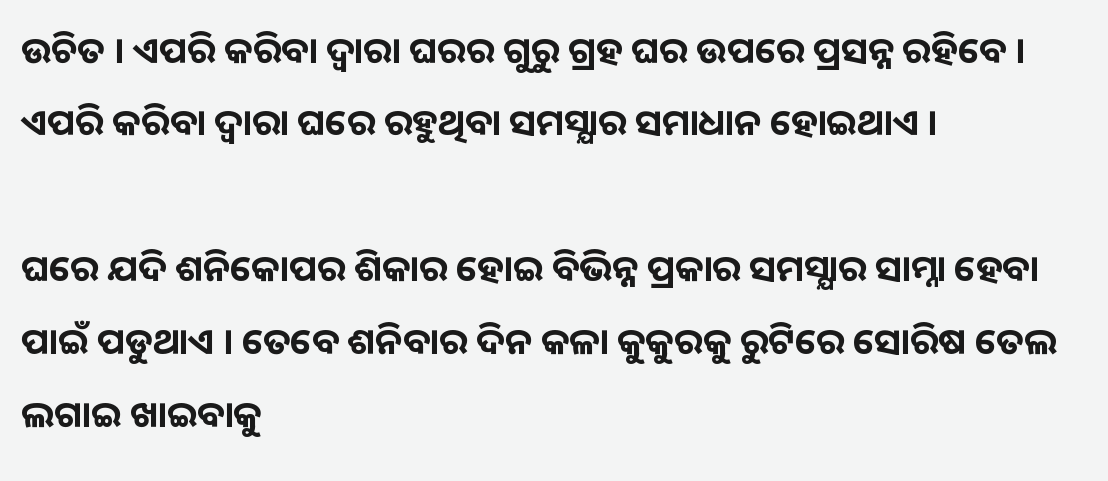ଉଚିତ । ଏପରି କରିବା ଦ୍ଵାରା ଘରର ଗୁରୁ ଗ୍ରହ ଘର ଉପରେ ପ୍ରସନ୍ନ ରହିବେ । ଏପରି କରିବା ଦ୍ଵାରା ଘରେ ରହୁଥିବା ସମସ୍ଯାର ସମାଧାନ ହୋଇଥାଏ ।

ଘରେ ଯଦି ଶନିକୋପର ଶିକାର ହୋଇ ବିଭିନ୍ନ ପ୍ରକାର ସମସ୍ଯାର ସାମ୍ନା ହେବା ପାଇଁ ପଡୁଥାଏ । ତେବେ ଶନିବାର ଦିନ କଳା କୁକୁରକୁ ରୁଟିରେ ସୋରିଷ ତେଲ ଲଗାଇ ଖାଇବାକୁ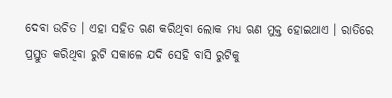ଦେବା ଉଚିତ । ଏହା ସହିତ ଋଣ କରିଥିବା ଲୋକ ମଧ୍ୟ ଋଣ ମୁକ୍ତ ହୋଇଥାଏ । ରାତିରେ ପ୍ରସ୍ତୁତ କରିଥିବା ରୁଟି ସକାଳେ ଯଦି ସେହି ବାସି ରୁଟିକୁ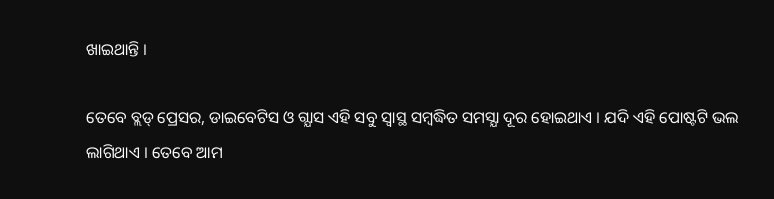ଖାଇଥାନ୍ତି ।

ତେବେ ବ୍ଲଡ୍ ପ୍ରେସର, ଡାଇବେଟିସ ଓ ଗ୍ଯାସ ଏହି ସବୁ ସ୍ଵାସ୍ଥ ସମ୍ବଦ୍ଧିତ ସମସ୍ଯା ଦୂର ହୋଇଥାଏ । ଯଦି ଏହି ପୋଷ୍ଟଟି ଭଲ ଲାଗିଥାଏ । ତେବେ ଆମ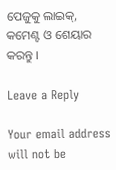ପେଜୁକୁ ଲାଇକ୍, କମେଣ୍ଟ ଓ ଶେୟାର କରନ୍ତୁ ।

Leave a Reply

Your email address will not be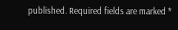published. Required fields are marked *